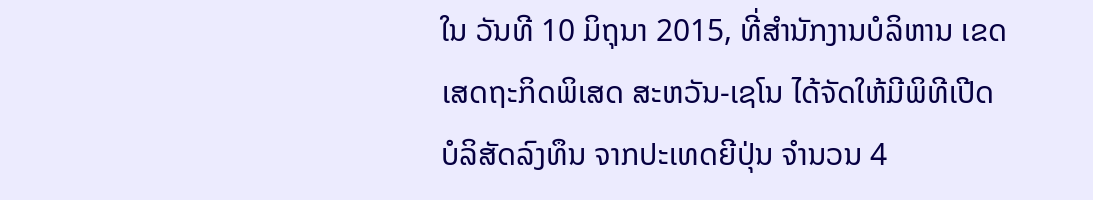ໃນ ວັນທີ 10 ມິຖຸນາ 2015, ທີ່ສຳນັກງານບໍລິຫານ ເຂດເສດຖະກິດພິເສດ ສະຫວັນ-ເຊໂນ ໄດ້ຈັດໃຫ້ມີພິທີເປີດ ບໍລິສັດລົງທຶນ ຈາກປະເທດຍີປຸ່ນ ຈຳນວນ 4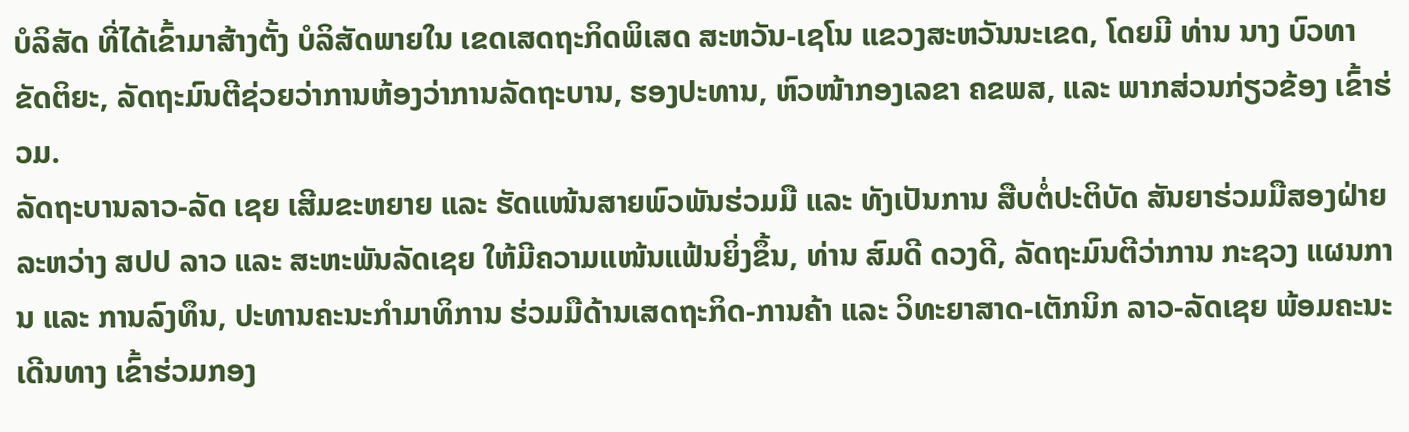ບໍລິສັດ ທີ່ໄດ້ເຂົ້າມາສ້າງຕັ້ງ ບໍລິສັດພາຍໃນ ເຂດເສດຖະກິດພິເສດ ສະຫວັນ-ເຊໂນ ແຂວງສະຫວັນນະເຂດ, ໂດຍມີ ທ່ານ ນາງ ບົວທາ ຂັດຕິຍະ, ລັດຖະມົນຕີຊ່ວຍວ່າການຫ້ອງວ່າການລັດຖະບານ, ຮອງປະທານ, ຫົວໜ້າກອງເລຂາ ຄຂພສ, ແລະ ພາກສ່ວນກ່ຽວຂ້ອງ ເຂົ້າຮ່ວມ.
ລັດຖະບານລາວ-ລັດ ເຊຍ ເສີມຂະຫຍາຍ ແລະ ຮັດແໜ້ນສາຍພົວພັນຮ່ວມມື ແລະ ທັງເປັນການ ສືບຕໍ່ປະຕິບັດ ສັນຍາຮ່ວມມືສອງຝ່າຍ ລະຫວ່າງ ສປປ ລາວ ແລະ ສະຫະພັນລັດເຊຍ ໃຫ້ມີຄວາມແໜ້ນແຟ້ນຍິ່ງຂຶ້ນ, ທ່ານ ສົມດີ ດວງດີ, ລັດຖະມົນຕີວ່າການ ກະຊວງ ແຜນການ ແລະ ການລົງທຶນ, ປະທານຄະນະກຳມາທິການ ຮ່ວມມືດ້ານເສດຖະກິດ-ການຄ້າ ແລະ ວິທະຍາສາດ-ເຕັກນິກ ລາວ-ລັດເຊຍ ພ້ອມຄະນະເດີນທາງ ເຂົ້າຮ່ວມກອງ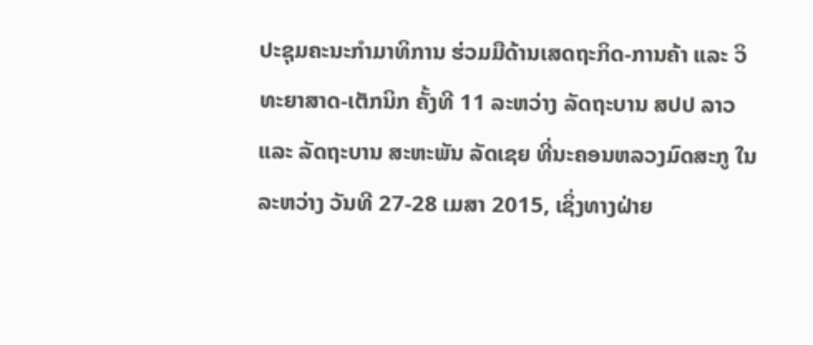ປະຊຸມຄະນະກຳມາທິການ ຮ່ວມມືດ້ານເສດຖະກິດ-ການຄ້າ ແລະ ວິທະຍາສາດ-ເຕັກນິກ ຄັ້ງທີ 11 ລະຫວ່າງ ລັດຖະບານ ສປປ ລາວ ແລະ ລັດຖະບານ ສະຫະພັນ ລັດເຊຍ ທີ່ນະຄອນຫລວງມົດສະກູ ໃນລະຫວ່າງ ວັນທີ 27-28 ເມສາ 2015, ເຊິ່ງທາງຝ່າຍ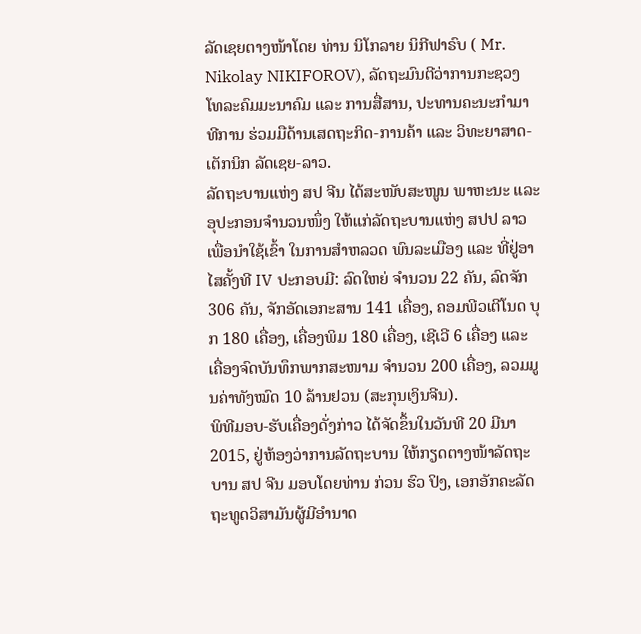ລັດເຊຍຕາງໜ້າໂດຍ ທ່ານ ນິໂກລາຍ ນິກີຟາຣົບ ( Mr. Nikolay NIKIFOROV), ລັດຖະມົນຕີວ່າການກະຊວງ ໂທລະຄົມມະນາຄົມ ແລະ ການສື່ສານ, ປະທານຄະນະກຳມາທີການ ຮ່ວມມືດ້ານເສດຖະກິດ-ການຄ້າ ແລະ ວິທະຍາສາດ-ເຕັກນິກ ລັດເຊຍ-ລາວ.
ລັດຖະບານແຫ່ງ ສປ ຈີນ ໄດ້ສະໜັບສະໜູນ ພາຫະນະ ແລະ ອຸປະກອນຈໍານວນໜຶ່ງ ໃຫ້ແກ່ລັດຖະບານແຫ່ງ ສປປ ລາວ ເພື່ອນໍາໃຊ້ເຂົ້າ ໃນການສໍາຫລວດ ພົນລະເມືອງ ແລະ ທີ່ຢູ່ອາໄສຄັ້ງທີ IV ປະກອບມີ: ລົດໃຫຍ່ ຈໍານວນ 22 ຄັນ, ລົດຈັກ 306 ຄັນ, ຈັກອັດເອກະສານ 141 ເຄື່ອງ, ຄອມພີວເຕີໂນດ ບຸກ 180 ເຄື່ອງ, ເຄື່ອງພິມ 180 ເຄື່ອງ, ເຊີເວີ 6 ເຄື່ອງ ແລະ ເຄື່ອງຈົດບັນທຶກພາກສະໜາມ ຈໍານວນ 200 ເຄື່ອງ, ລວມມູນຄ່າທັງໝົດ 10 ລ້ານຢວນ (ສະກຸນເງິນຈີນ).
ພິທີມອບ-ຮັບເຄື່ອງດັ່ງກ່າວ ໄດ້ຈັດຂຶ້ນໃນວັນທີ 20 ມີນາ 2015, ຢູ່ຫ້ອງວ່າການລັດຖະບານ ໃຫ້ກຽດຕາງໜ້າລັດຖະບານ ສປ ຈີນ ມອບໂດຍທ່ານ ກ່ວນ ຮົວ ປິງ, ເອກອັກຄະລັດຖະທູດວິສາມັນຜູ້ມີອໍານາດ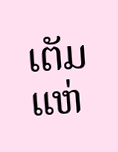ເຕັມ ແຫ່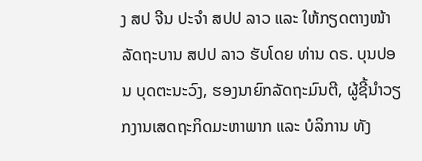ງ ສປ ຈີນ ປະຈໍາ ສປປ ລາວ ແລະ ໃຫ້ກຽດຕາງໜ້າລັດຖະບານ ສປປ ລາວ ຮັບໂດຍ ທ່ານ ດຣ. ບຸນປອນ ບຸດຕະນະວົງ, ຮອງນາຍົກລັດຖະມົນຕີ, ຜູ້ຊີ້ນໍາວຽກງານເສດຖະກິດມະຫາພາກ ແລະ ບໍລິການ ທັງ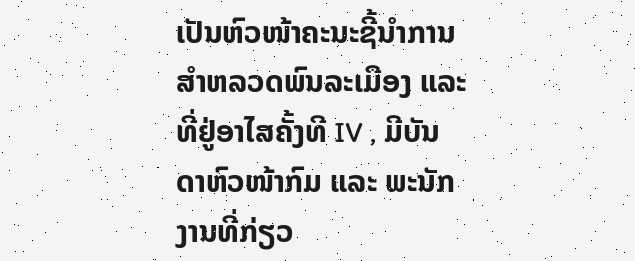ເປັນຫົວໜ້າຄະນະຊີ້ນໍາການສໍາຫລວດພົນລະເມືອງ ແລະ ທີ່ຢູ່ອາໄສຄັ້ງທີ IV , ມີບັນດາຫົວໜ້າກົມ ແລະ ພະນັກງານທີ່ກ່ຽວ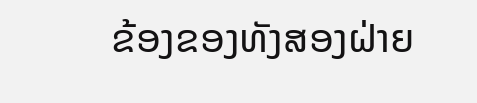ຂ້ອງຂອງທັງສອງຝ່າຍ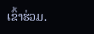ເຂົ້າຮ່ວມ.